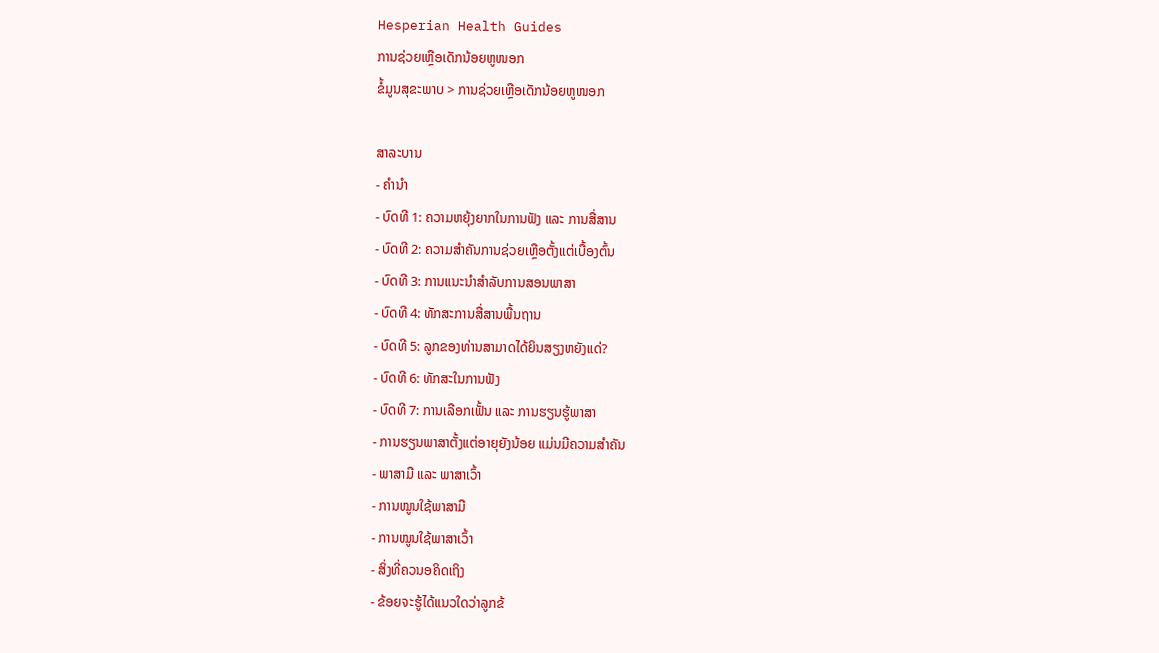Hesperian Health Guides
ການຊ່ວຍເຫຼືອເດັກນ້ອຍຫູໜອກ
ຂໍ້ມູນສຸຂະພາບ > ການຊ່ວຍເຫຼືອເດັກນ້ອຍຫູໜອກ

ສາລະບານ
- ຄໍານໍາ
- ບົດທີ 1: ຄວາມຫຍຸ້ງຍາກໃນການຟັງ ແລະ ການສື່ສານ
- ບົດທີ 2: ຄວາມສຳຄັນການຊ່ວຍເຫຼືອຕັ້ງແຕ່ເບື້ອງຕົ້ນ
- ບົດທີ 3: ການແນະນຳສຳລັບການສອນພາສາ
- ບົດທີ 4: ທັກສະການສື່ສານພື້ນຖານ
- ບົດທີ 5: ລູກຂອງທ່ານສາມາດໄດ້ຍິນສຽງຫຍັງແດ່?
- ບົດທີ 6: ທັກສະໃນການຟັງ
- ບົດທີ 7: ການເລືອກເຟັ້ນ ແລະ ການຮຽນຮູ້ພາສາ
- ການຮຽນພາສາຕັ້ງແຕ່ອາຍຸຍັງນ້ອຍ ແມ່ນມີຄວາມສຳຄັນ
- ພາສາມື ແລະ ພາສາເວົ້າ
- ການໝູນໃຊ້ພາສາມື
- ການໝູນໃຊ້ພາສາເວົ້າ
- ສິ່ງທີ່ຄວນອຄິດເຖິງ
- ຂ້ອຍຈະຮູ້ໄດ້ແນວໃດວ່າລູກຂ້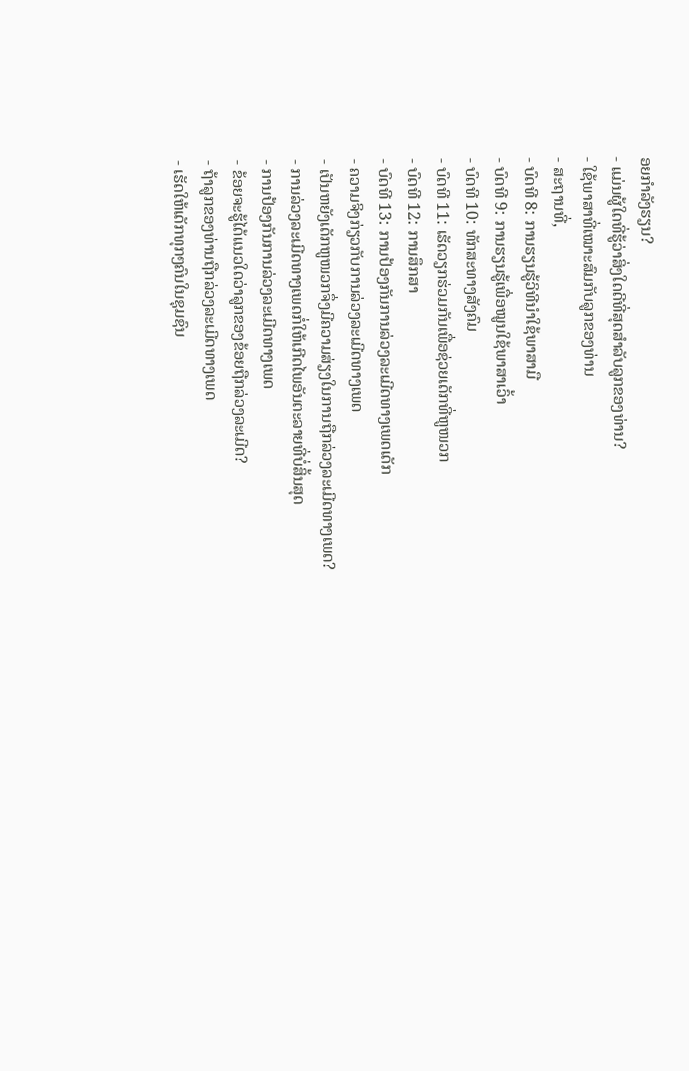ອຍກຳລັງຮຽນ?
- ແມ່ນຜູ້ໃດທີ່ຮູ້ວ່າສິ່ງໃດດີທີ່ສຸດສຳລັບລູກຂອງທ່ານ?
- ໃຊ້ພາສາທີ່ເໝາະສົມກັບລູກຂອງທ່ານ
- ສະຖານທີ່,
- ບົດທີ 8: ການຮຽນຮູ້ວິທີນຳໃຊ້ພາສາມື
- ບົດທີ 9: ການຮຽນຮູ້ເພື່ອໝູນໃຊ້ພາສາເວົ້າ
- ບົດທີ 10: ທັກສະທາງສັງຄົມ
- ບົດທີ 11: ເຮັດວຽກຮ່ວມກັນເພື່ອຊ່ວຍເດັກທີ່ຫູໜວກ
- ບົດທີ 12: ການສຶກສາ
- ບົດທີ 13: ການປ້ອງກັນການລ່ວງລະເມີດທາງເພດເດັກ
- ຄວາມຈິງກ່ຽວກັບການລ່ວງລະເມີດທາງເພດ
- ເປັນຫຍັງເດັກຫູໜວກຈຶ່ງມີຄວາມສ່ຽງໃນການຖືກລ່ວງລະເມີດທາງເພດ?
- ການລ່ວງລະເມີດທາງເພດກໍ່ໃຫ້ເກີດໄພອັນຕະລາຍທີ່ບໍ່ສິ້ນສຸດ
- ການປ້ອງກັນການລ່ວງລະເມີດທາງເພດ
- ຂ້ອຍຈະຮູ້ໄດ້ແນວໃດວ່າລູກຂອງຂ້ອຍຖືກລ່ວງລະເມີດ?
- ຖ້າລູກຂອງທ່ານຖືກລ່ວງລະເມີດທາງເພດ
- ເຮັດໃຫ້ເດັກທຸກໆຄົນໃນຊຸມຊົນ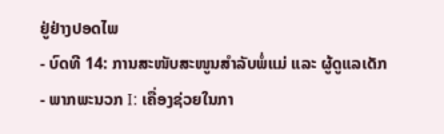ຢູ່ຢ່າງປອດໄພ
- ບົດທີ 14: ການສະໜັບສະໜູນສຳລັບພໍ່ແມ່ ແລະ ຜູ້ດູແລເດັກ
- ພາກພະນວກ I: ເຄື່ອງຊ່ວຍໃນກາ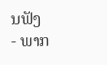ນຟັງ
- ພາກ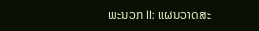ພະນວກ II: ແຜນວາດສະ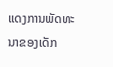ແດງການພັດທະນາຂອງເດັກ